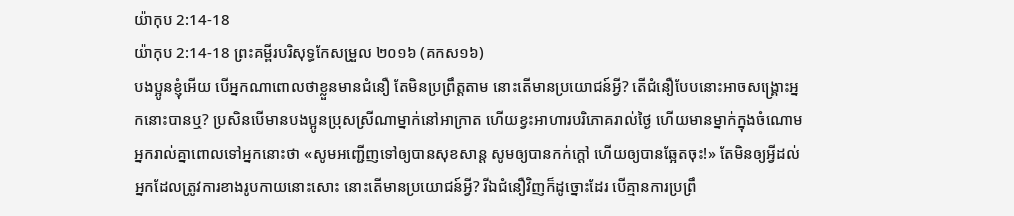យ៉ាកុប 2:14-18
យ៉ាកុប 2:14-18 ព្រះគម្ពីរបរិសុទ្ធកែសម្រួល ២០១៦ (គកស១៦)
បងប្អូនខ្ញុំអើយ បើអ្នកណាពោលថាខ្លួនមានជំនឿ តែមិនប្រព្រឹត្តតាម នោះតើមានប្រយោជន៍អ្វី? តើជំនឿបែបនោះអាចសង្គ្រោះអ្នកនោះបានឬ? ប្រសិនបើមានបងប្អូនប្រុសស្រីណាម្នាក់នៅអាក្រាត ហើយខ្វះអាហារបរិភោគរាល់ថ្ងៃ ហើយមានម្នាក់ក្នុងចំណោមអ្នករាល់គ្នាពោលទៅអ្នកនោះថា «សូមអញ្ជើញទៅឲ្យបានសុខសាន្ត សូមឲ្យបានកក់ក្តៅ ហើយឲ្យបានឆ្អែតចុះ!» តែមិនឲ្យអ្វីដល់អ្នកដែលត្រូវការខាងរូបកាយនោះសោះ នោះតើមានប្រយោជន៍អ្វី? រីឯជំនឿវិញក៏ដូច្នោះដែរ បើគ្មានការប្រព្រឹ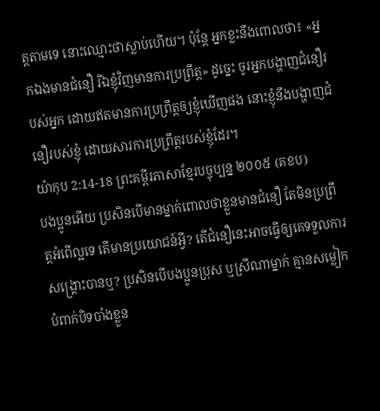ត្តតាមទេ នោះឈ្មោះថាស្លាប់ហើយ។ ប៉ុន្តែ អ្នកខ្លះនឹងពោលថា៖ «អ្នកឯងមានជំនឿ រីឯខ្ញុំវិញមានការប្រព្រឹត្ត» ដូច្នេះ ចូរអ្នកបង្ហាញជំនឿរបស់អ្នក ដោយឥតមានការប្រព្រឹត្តឲ្យខ្ញុំឃើញផង នោះខ្ញុំនឹងបង្ហាញជំនឿរបស់ខ្ញុំ ដោយសារការប្រព្រឹត្តរបស់ខ្ញុំដែរ។
យ៉ាកុប 2:14-18 ព្រះគម្ពីរភាសាខ្មែរបច្ចុប្បន្ន ២០០៥ (គខប)
បងប្អូនអើយ ប្រសិនបើមានម្នាក់ពោលថាខ្លួនមានជំនឿ តែមិនប្រព្រឹត្តអំពើល្អទេ តើមានប្រយោជន៍អ្វី? តើជំនឿនេះអាចធ្វើឲ្យគេទទួលការសង្គ្រោះបានឬ? ប្រសិនបើបងប្អូនប្រុស ឬស្រីណាម្នាក់ គ្មានសម្លៀកបំពាក់បិទបាំងខ្លួន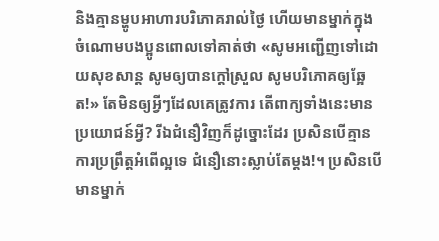និងគ្មានម្ហូបអាហារបរិភោគរាល់ថ្ងៃ ហើយមានម្នាក់ក្នុងចំណោមបងប្អូនពោលទៅគាត់ថា «សូមអញ្ជើញទៅដោយសុខសាន្ត សូមឲ្យបានក្ដៅស្រួល សូមបរិភោគឲ្យឆ្អែត!» តែមិនឲ្យអ្វីៗដែលគេត្រូវការ តើពាក្យទាំងនេះមានប្រយោជន៍អ្វី? រីឯជំនឿវិញក៏ដូច្នោះដែរ ប្រសិនបើគ្មានការប្រព្រឹត្តអំពើល្អទេ ជំនឿនោះស្លាប់តែម្ដង!។ ប្រសិនបើមានម្នាក់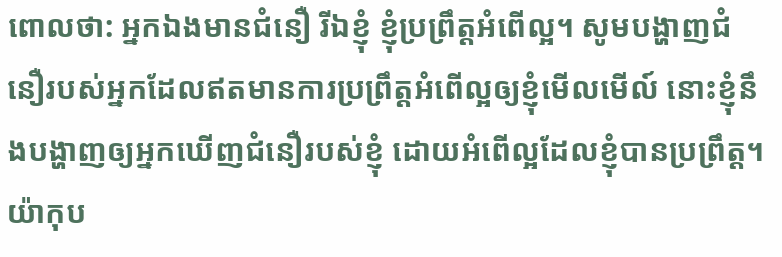ពោលថា: អ្នកឯងមានជំនឿ រីឯខ្ញុំ ខ្ញុំប្រព្រឹត្តអំពើល្អ។ សូមបង្ហាញជំនឿរបស់អ្នកដែលឥតមានការប្រព្រឹត្តអំពើល្អឲ្យខ្ញុំមើលមើល៍ នោះខ្ញុំនឹងបង្ហាញឲ្យអ្នកឃើញជំនឿរបស់ខ្ញុំ ដោយអំពើល្អដែលខ្ញុំបានប្រព្រឹត្ត។
យ៉ាកុប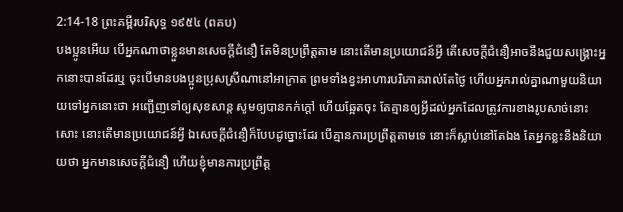2:14-18 ព្រះគម្ពីរបរិសុទ្ធ ១៩៥៤ (ពគប)
បងប្អូនអើយ បើអ្នកណាថាខ្លួនមានសេចក្ដីជំនឿ តែមិនប្រព្រឹត្តតាម នោះតើមានប្រយោជន៍អ្វី តើសេចក្ដីជំនឿអាចនឹងជួយសង្គ្រោះអ្នកនោះបានដែរឬ ចុះបើមានបងប្អូនប្រុសស្រីណានៅអាក្រាត ព្រមទាំងខ្វះអាហារបរិភោគរាល់តែថ្ងៃ ហើយអ្នករាល់គ្នាណាមួយនិយាយទៅអ្នកនោះថា អញ្ជើញទៅឲ្យសុខសាន្ត សូមឲ្យបានកក់ក្តៅ ហើយឆ្អែតចុះ តែគ្មានឲ្យអ្វីដល់អ្នកដែលត្រូវការខាងរូបសាច់នោះសោះ នោះតើមានប្រយោជន៍អ្វី ឯសេចក្ដីជំនឿក៏បែបដូច្នោះដែរ បើគ្មានការប្រព្រឹត្តតាមទេ នោះក៏ស្លាប់នៅតែឯង តែអ្នកខ្លះនឹងនិយាយថា អ្នកមានសេចក្ដីជំនឿ ហើយខ្ញុំមានការប្រព្រឹត្ត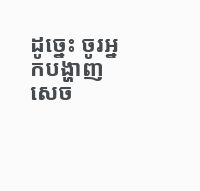ដូច្នេះ ចូរអ្នកបង្ហាញសេច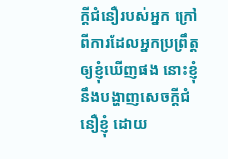ក្ដីជំនឿរបស់អ្នក ក្រៅពីការដែលអ្នកប្រព្រឹត្តឲ្យខ្ញុំឃើញផង នោះខ្ញុំនឹងបង្ហាញសេចក្ដីជំនឿខ្ញុំ ដោយ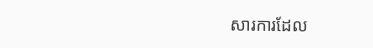សារការដែល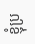ខ្ញុំប្រ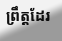ព្រឹត្តដែរ